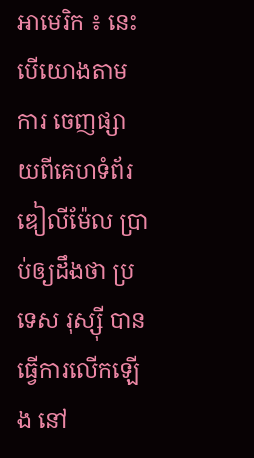អាមេរិក ៖ នេះបើយោងតាមការ ចេញផ្សាយពីគេហទំព័រឌៀលីម៉ែល ប្រាប់ឲ្យដឹងថា ប្រទេស រុស្ស៊ី បានធ្វើការលើកឡើង នៅ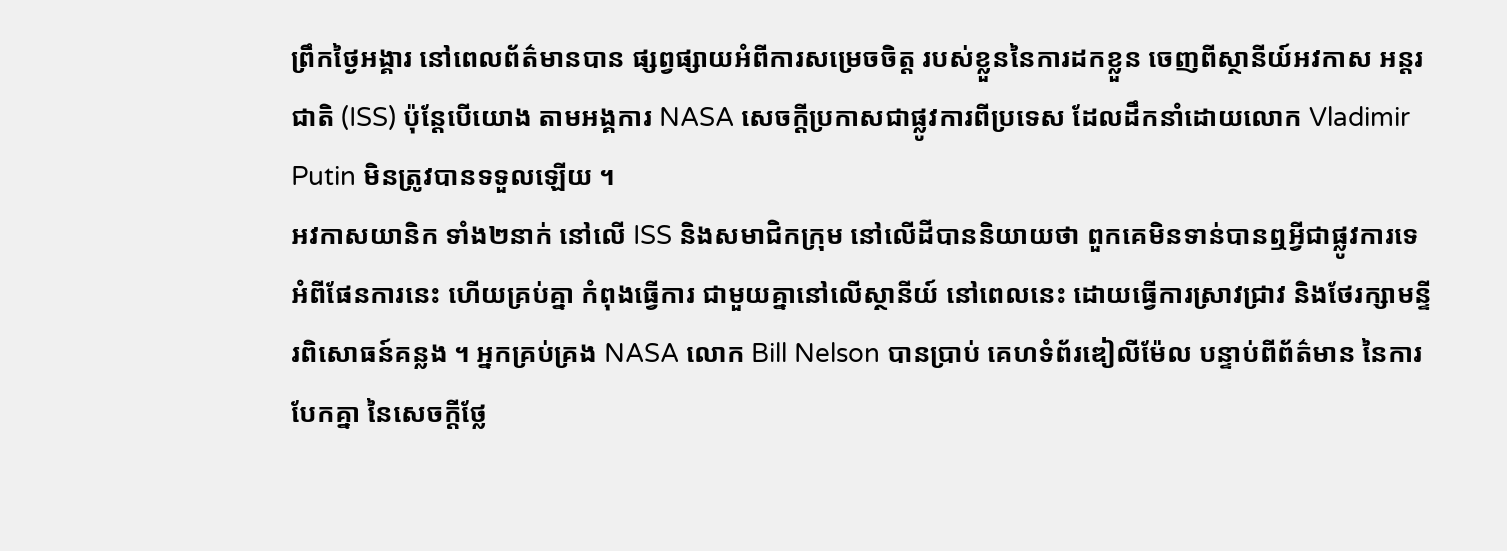ព្រឹកថ្ងៃអង្គារ នៅពេលព័ត៌មានបាន ផ្សព្វផ្សាយអំពីការសម្រេចចិត្ត របស់ខ្លួននៃការដកខ្លួន ចេញពីស្ថានីយ៍អវកាស អន្តរជាតិ (ISS) ប៉ុន្តែបើយោង តាមអង្គការ NASA សេចក្តីប្រកាសជាផ្លូវការពីប្រទេស ដែលដឹកនាំដោយលោក Vladimir Putin មិនត្រូវបានទទួលឡើយ ។
អវកាសយានិក ទាំង២នាក់ នៅលើ ISS និងសមាជិកក្រុម នៅលើដីបាននិយាយថា ពួកគេមិនទាន់បានឮអ្វីជាផ្លូវការទេ អំពីផែនការនេះ ហើយគ្រប់គ្នា កំពុងធ្វើការ ជាមួយគ្នានៅលើស្ថានីយ៍ នៅពេលនេះ ដោយធ្វើការស្រាវជ្រាវ និងថែរក្សាមន្ទីរពិសោធន៍គន្លង ។ អ្នកគ្រប់គ្រង NASA លោក Bill Nelson បានប្រាប់ គេហទំព័រឌៀលីម៉ែល បន្ទាប់ពីព័ត៌មាន នៃការបែកគ្នា នៃសេចក្តីថ្លែ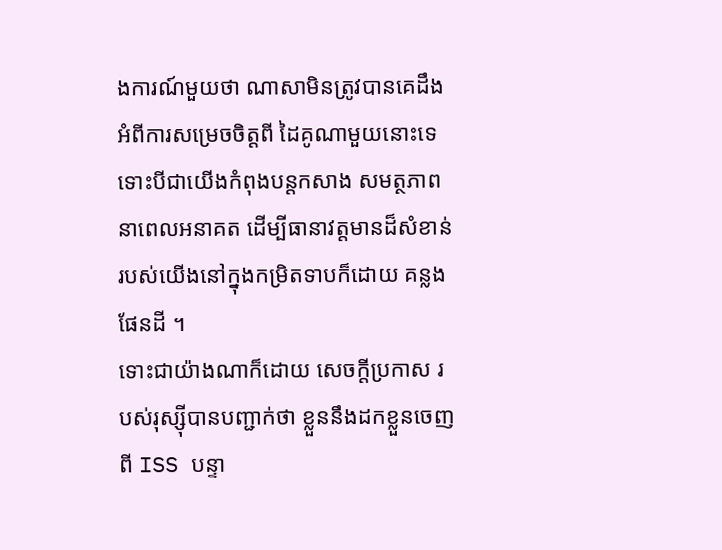ងការណ៍មួយថា ណាសាមិនត្រូវបានគេដឹង អំពីការសម្រេចចិត្តពី ដៃគូណាមួយនោះទេ ទោះបីជាយើងកំពុងបន្តកសាង សមត្ថភាពនាពេលអនាគត ដើម្បីធានាវត្តមានដ៏សំខាន់ របស់យើងនៅក្នុងកម្រិតទាបក៏ដោយ គន្លងផែនដី ។
ទោះជាយ៉ាងណាក៏ដោយ សេចក្តីប្រកាស របស់រុស្ស៊ីបានបញ្ជាក់ថា ខ្លួននឹងដកខ្លួនចេញពី ISS បន្ទា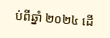ប់ពីឆ្នាំ ២០២៤ ដើ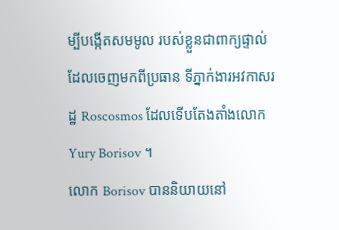ម្បីបង្កើតសមមូល របស់ខ្លួនជាពាក្យផ្ទាល់ ដែលចេញមកពីប្រធាន ទីភ្នាក់ងារអវកាសរដ្ឋ Roscosmos ដែលទើបតែងតាំងលោក Yury Borisov ។
លោក Borisov បាននិយាយនៅ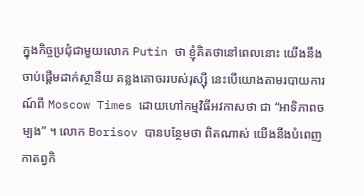ក្នុងកិច្ចប្រជុំជាមួយលោក Putin ថា ខ្ញុំគិតថានៅពេលនោះ យើងនឹងចាប់ផ្តើមដាក់ស្ថានីយ គន្លងគោចររបស់រុស្ស៊ី នេះបើយោងតាមរបាយការណ៍ពី Moscow Times ដោយហៅកម្មវិធីអវកាសថា ជា “អាទិភាពចម្បង” ។ លោក Borisov បានបន្ថែមថា ពិតណាស់ យើងនឹងបំពេញកាតព្វកិ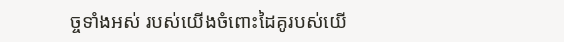ច្ចទាំងអស់ របស់យើងចំពោះដៃគូរបស់យើ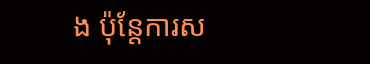ង ប៉ុន្តែការស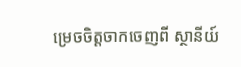ម្រេចចិត្តចាកចេញពី ស្ថានីយ៍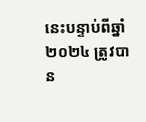នេះបន្ទាប់ពីឆ្នាំ ២០២៤ ត្រូវបាន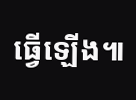ធ្វើឡើង៕